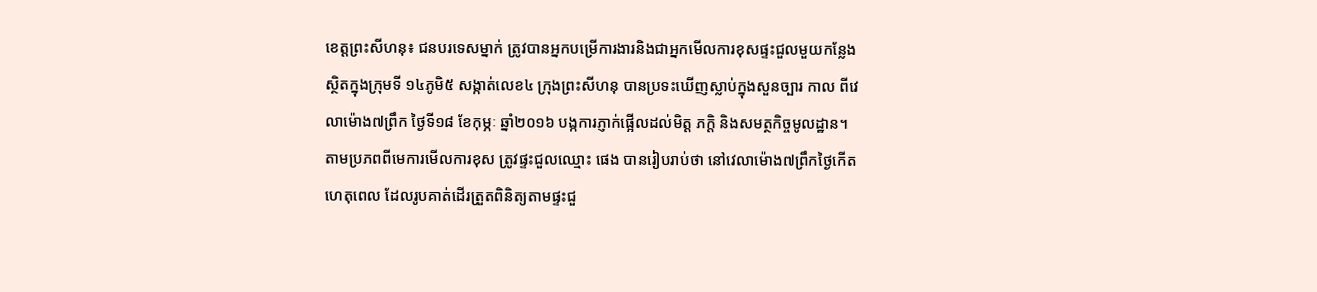ខេត្ដព្រះសីហនុ៖ ជនបរទេសម្នាក់ ត្រូវបានអ្នកបម្រើការងារនិងជាអ្នកមើលការខុសផ្ទះជួលមួយកន្លែង ស្ថិតក្នុងក្រុមទី ១៤ភូមិ៥ សង្កាត់លេខ៤ ក្រុងព្រះសីហនុ បានប្រទះឃើញស្លាប់ក្នុងសួនច្បារ កាល ពីវេលាម៉ោង៧ព្រឹក ថ្ងៃទី១៨ ខែកុម្ភៈ ឆ្នាំ២០១៦ បង្កការភ្ញាក់ផ្អើលដល់មិត្ដ ភក្ដិ និងសមត្ថកិច្ចមូលដ្ឋាន។
តាមប្រភពពីមេការមើលការខុស ត្រូវផ្ទះជួលឈ្មោះ ផេង បានរៀបរាប់ថា នៅវេលាម៉ោង៧ព្រឹកថ្ងៃកើតហេតុពេល ដែលរូបគាត់ដើរត្រួតពិនិត្យតាមផ្ទះជួ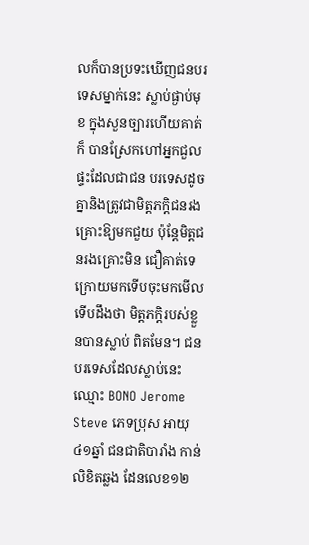លក៏បានប្រទះឃើញជនបរទេសម្នាក់នេះ ស្លាប់ផ្ងាប់មុខ ក្នុងសួនច្បារហើយគាត់ក៏ បានស្រែកហៅអ្នកជួលផ្ទះដែលជាជន បរទេសដូចគ្នានិងត្រូវជាមិត្ដភក្ដិជនរង គ្រោះឱ្យមកជួយ ប៉ុន្ដែមិត្ដជនរងគ្រោះមិន ជឿគាត់ទេ ក្រោយមកទើបចុះមកមើល ទើបដឹងថា មិត្ដភក្ដិរបស់ខ្លួនបានស្លាប់ ពិតមែន។ ជនបរទេសដែលស្លាប់នេះ ឈ្មោះ BONO Jerome Steve ភេទប្រុស អាយុ៤១ឆ្នាំ ជនជាតិបារាំង កាន់លិខិតឆ្លង ដែនលេខ១២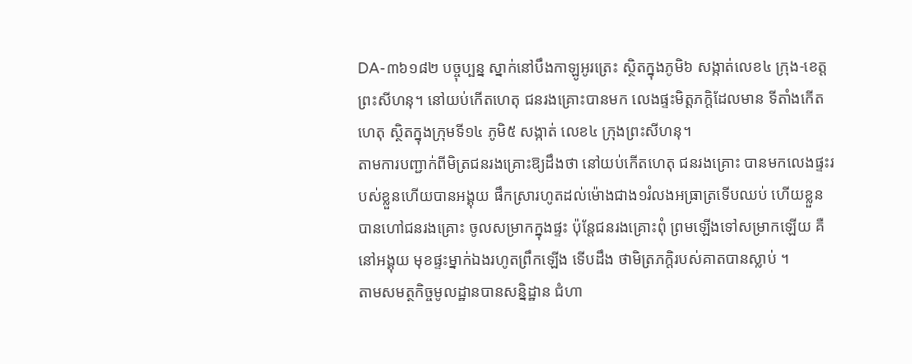DA-៣៦១៨២ បច្ចុប្បន្ន ស្នាក់នៅបឹងកាឡូអូរត្រេះ ស្ថិតក្នុងភូមិ៦ សង្កាត់លេខ៤ ក្រុង-ខេត្ដព្រះសីហនុ។ នៅយប់កើតហេតុ ជនរងគ្រោះបានមក លេងផ្ទះមិត្ដភក្ដិដែលមាន ទីតាំងកើត ហេតុ ស្ថិតក្នុងក្រុមទី១៤ ភូមិ៥ សង្កាត់ លេខ៤ ក្រុងព្រះសីហនុ។
តាមការបញ្ជាក់ពីមិត្រជនរងគ្រោះឱ្យដឹងថា នៅយប់កើតហេតុ ជនរងគ្រោះ បានមកលេងផ្ទះរបស់ខ្លួនហើយបានអង្គុយ ផឹកស្រារហូតដល់ម៉ោងជាង១រំលងអធ្រាត្រទើបឈប់ ហើយខ្លួនបានហៅជនរងគ្រោះ ចូលសម្រាកក្នុងផ្ទះ ប៉ុន្ដែជនរងគ្រោះពុំ ព្រមឡើងទៅសម្រាកឡើយ គឺនៅអង្គុយ មុខផ្ទះម្នាក់ឯងរហូតព្រឹកឡើង ទើបដឹង ថាមិត្រភក្ដិរបស់គាតបានស្លាប់ ។
តាមសមត្ថកិច្ចមូលដ្ឋានបានសន្និដ្ឋាន ជំហា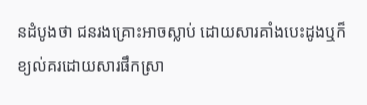នដំបូងថា ជនរងគ្រោះអាចស្លាប់ ដោយសារគាំងបេះដូងឬក៏ខ្យល់គរដោយសារផឹកស្រា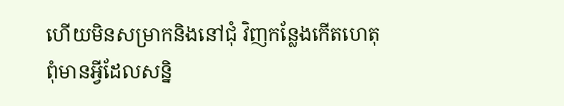ហើយមិនសម្រាកនិងនៅជុំ វិញកន្លែងកើតហេតុពុំមានអ្វីដែលសន្និ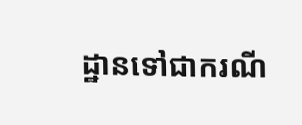ដ្ឋានទៅជាករណី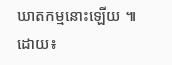ឃាតកម្មនោះឡើយ ៕
ដោយ៖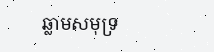ឆ្លាមសមុទ្រ